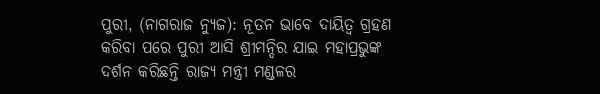ପୁରୀ, (ନାଗରାଜ ନ୍ୟୁଜ): ନୂତନ ଭାବେ ଦାୟିତ୍ଵ ଗ୍ରହଣ କରିବା ପରେ ପୁରୀ ଆସି ଶ୍ରୀମନ୍ଦିର ଯାଇ ମହାପ୍ରଭୁଙ୍କ ଦର୍ଶନ କରିଛନ୍ତି ରାଜ୍ୟ ମନ୍ତ୍ରୀ ମଣ୍ଡଳର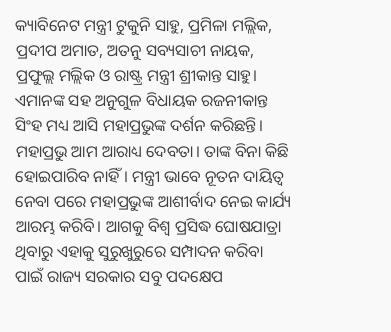କ୍ୟାବିନେଟ ମନ୍ତ୍ରୀ ଟୁକୁନି ସାହୁ, ପ୍ରମିଳା ମଲ୍ଲିକ, ପ୍ରଦୀପ ଅମାତ, ଅତନୁ ସବ୍ୟସାଚୀ ନାୟକ, ପ୍ରଫୁଲ୍ଲ ମଲ୍ଲିକ ଓ ରାଷ୍ଟ୍ର ମନ୍ତ୍ରୀ ଶ୍ରୀକାନ୍ତ ସାହୁ। ଏମାନଙ୍କ ସହ ଅନୁଗୁଳ ବିଧାୟକ ରଜନୀକାନ୍ତ ସିଂହ ମଧ୍ୟ ଆସି ମହାପ୍ରଭୁଙ୍କ ଦର୍ଶନ କରିଛନ୍ତି। ମହାପ୍ରଭୁ ଆମ ଆରାଧ୍ୟ ଦେବତା। ତାଙ୍କ ବିନା କିଛି ହୋଇପାରିବ ନାହିଁ। ମନ୍ତ୍ରୀ ଭାବେ ନୂତନ ଦାୟିତ୍ୱ ନେବା ପରେ ମହାପ୍ରଭୁଙ୍କ ଆଶୀର୍ବାଦ ନେଇ କାର୍ଯ୍ୟ ଆରମ୍ଭ କରିବି। ଆଗକୁ ବିଶ୍ୱ ପ୍ରସିଦ୍ଧ ଘୋଷଯାତ୍ରା ଥିବାରୁ ଏହାକୁ ସୁରୁଖୁରୁରେ ସମ୍ପାଦନ କରିବା ପାଇଁ ରାଜ୍ୟ ସରକାର ସବୁ ପଦକ୍ଷେପ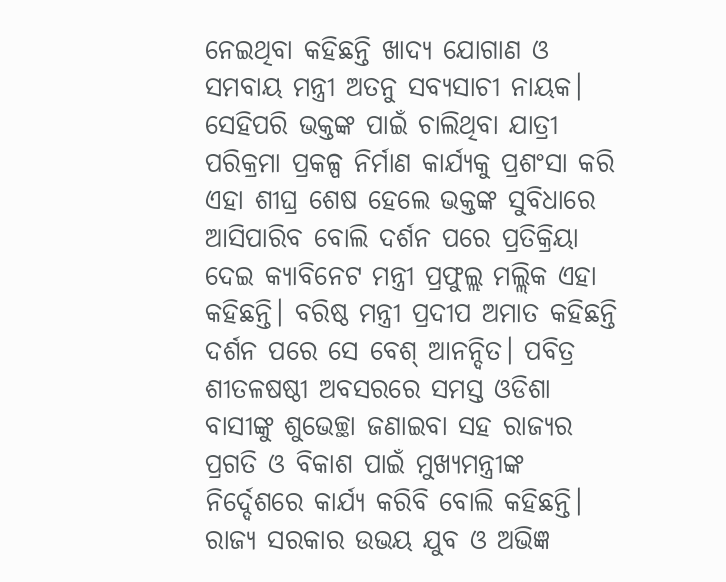ନେଇଥିବା କହିଛନ୍ତି ଖାଦ୍ୟ ଯୋଗାଣ ଓ ସମବାୟ ମନ୍ତ୍ରୀ ଅତନୁ ସବ୍ୟସାଚୀ ନାୟକ। ସେହିପରି ଭକ୍ତଙ୍କ ପାଇଁ ଚାଲିଥିବା ଯାତ୍ରୀ ପରିକ୍ରମା ପ୍ରକଳ୍ପ ନିର୍ମାଣ କାର୍ଯ୍ୟକୁ ପ୍ରଶଂସା କରି ଏହା ଶୀଘ୍ର ଶେଷ ହେଲେ ଭକ୍ତଙ୍କ ସୁବିଧାରେ ଆସିପାରିବ ବୋଲି ଦର୍ଶନ ପରେ ପ୍ରତିକ୍ରିୟା ଦେଇ କ୍ୟାବିନେଟ ମନ୍ତ୍ରୀ ପ୍ରଫୁଲ୍ଲ ମଲ୍ଲିକ ଏହା କହିଛନ୍ତି। ବରିଷ୍ଠ ମନ୍ତ୍ରୀ ପ୍ରଦୀପ ଅମାତ କହିଛନ୍ତି ଦର୍ଶନ ପରେ ସେ ବେଶ୍ ଆନନ୍ଦିତ। ପବିତ୍ର ଶୀତଳଷଷ୍ଠୀ ଅବସରରେ ସମସ୍ତ ଓଡିଶା ବାସୀଙ୍କୁ ଶୁଭେଚ୍ଛା ଜଣାଇବା ସହ ରାଜ୍ୟର ପ୍ରଗତି ଓ ବିକାଶ ପାଇଁ ମୁଖ୍ୟମନ୍ତ୍ରୀଙ୍କ ନିର୍ଦ୍ଦେଶରେ କାର୍ଯ୍ୟ କରିବି ବୋଲି କହିଛନ୍ତି। ରାଜ୍ୟ ସରକାର ଉଭୟ ଯୁବ ଓ ଅଭିଜ୍ଞ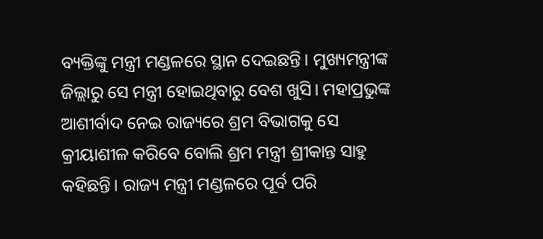ବ୍ୟକ୍ତିଙ୍କୁ ମନ୍ତ୍ରୀ ମଣ୍ଡଳରେ ସ୍ଥାନ ଦେଇଛନ୍ତି। ମୁଖ୍ୟମନ୍ତ୍ରୀଙ୍କ ଜିଲ୍ଲାରୁ ସେ ମନ୍ତ୍ରୀ ହୋଇଥିବାରୁ ବେଶ ଖୁସି। ମହାପ୍ରଭୁଙ୍କ ଆଶୀର୍ବାଦ ନେଇ ରାଜ୍ୟରେ ଶ୍ରମ ବିଭାଗକୁ ସେ କ୍ରୀୟାଶୀଳ କରିବେ ବୋଲି ଶ୍ରମ ମନ୍ତ୍ରୀ ଶ୍ରୀକାନ୍ତ ସାହୁ କହିଛନ୍ତି। ରାଜ୍ୟ ମନ୍ତ୍ରୀ ମଣ୍ଡଳରେ ପୂର୍ବ ପରି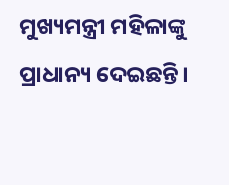ମୁଖ୍ୟମନ୍ତ୍ରୀ ମହିଳାଙ୍କୁ ପ୍ରାଧାନ୍ୟ ଦେଇଛନ୍ତି।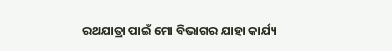ରଥଯାତ୍ରା ପାଇଁ ମୋ ବିଭାଗର ଯାହା କାର୍ଯ୍ୟ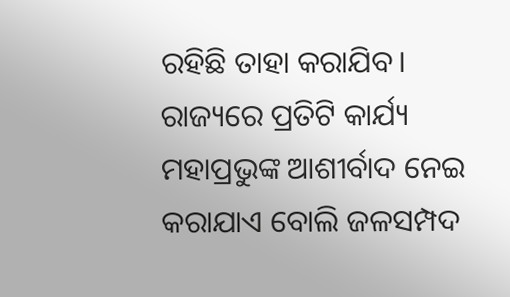ରହିଛି ତାହା କରାଯିବ। ରାଜ୍ୟରେ ପ୍ରତିଟି କାର୍ଯ୍ୟ ମହାପ୍ରଭୁଙ୍କ ଆଶୀର୍ବାଦ ନେଇ କରାଯାଏ ବୋଲି ଜଳସମ୍ପଦ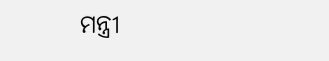ମନ୍ତ୍ରୀ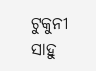ଟୁକୁନୀ ସାହୁ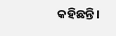କହିଛନ୍ତି।